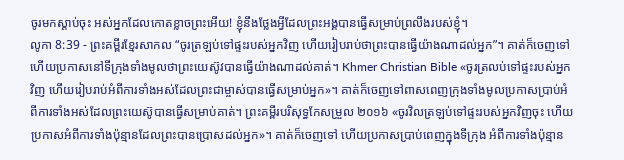ចូរមកស្ដាប់ចុះ អស់អ្នកដែលកោតខ្លាចព្រះអើយ! ខ្ញុំនឹងថ្លែងអ្វីដែលព្រះអង្គបានធ្វើសម្រាប់ព្រលឹងរបស់ខ្ញុំ។
លូកា 8:39 - ព្រះគម្ពីរខ្មែរសាកល “ចូរត្រឡប់ទៅផ្ទះរបស់អ្នកវិញ ហើយរៀបរាប់ថាព្រះបានធ្វើយ៉ាងណាដល់អ្នក”។ គាត់ក៏ចេញទៅ ហើយប្រកាសនៅទីក្រុងទាំងមូលថាព្រះយេស៊ូវបានធ្វើយ៉ាងណាដល់គាត់។ Khmer Christian Bible «ចូរត្រលប់ទៅផ្ទះរបស់អ្នកវិញ ហើយរៀបរាប់អំពីការទាំងអស់ដែលព្រះជាម្ចាស់បានធ្វើសម្រាប់អ្នក»។ គាត់ក៏ចេញទៅពាសពេញក្រុងទាំងមូលប្រកាសប្រាប់អំពីការទាំងអស់ដែលព្រះយេស៊ូបានធ្វើសម្រាប់គាត់។ ព្រះគម្ពីរបរិសុទ្ធកែសម្រួល ២០១៦ «ចូរវិលត្រឡប់ទៅផ្ទះរបស់អ្នកវិញចុះ ហើយប្រកាសអំពីការទាំងប៉ុន្មានដែលព្រះបានប្រោសដល់អ្នក»។ គាត់ក៏ចេញទៅ ហើយប្រកាសប្រាប់ពេញក្នុងទីក្រុង អំពីការទាំងប៉ុន្មាន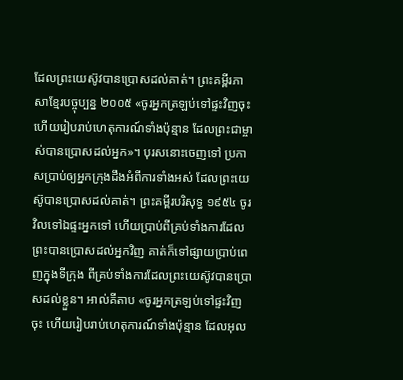ដែលព្រះយេស៊ូវបានប្រោសដល់គាត់។ ព្រះគម្ពីរភាសាខ្មែរបច្ចុប្បន្ន ២០០៥ «ចូរអ្នកត្រឡប់ទៅផ្ទះវិញចុះ ហើយរៀបរាប់ហេតុការណ៍ទាំងប៉ុន្មាន ដែលព្រះជាម្ចាស់បានប្រោសដល់អ្នក»។ បុរសនោះចេញទៅ ប្រកាសប្រាប់ឲ្យអ្នកក្រុងដឹងអំពីការទាំងអស់ ដែលព្រះយេស៊ូបានប្រោសដល់គាត់។ ព្រះគម្ពីរបរិសុទ្ធ ១៩៥៤ ចូរវិលទៅឯផ្ទះអ្នកទៅ ហើយប្រាប់ពីគ្រប់ទាំងការដែលព្រះបានប្រោសដល់អ្នកវិញ គាត់ក៏ទៅផ្សាយប្រាប់ពេញក្នុងទីក្រុង ពីគ្រប់ទាំងការដែលព្រះយេស៊ូវបានប្រោសដល់ខ្លួន។ អាល់គីតាប «ចូរអ្នកត្រឡប់ទៅផ្ទះវិញចុះ ហើយរៀបរាប់ហេតុការណ៍ទាំងប៉ុន្មាន ដែលអុល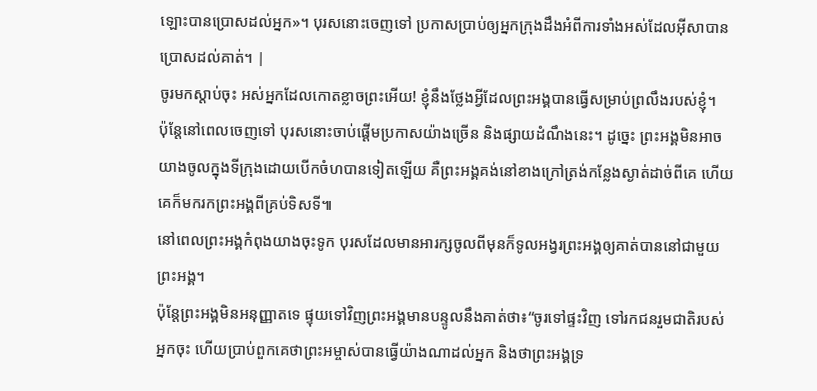ឡោះបានប្រោសដល់អ្នក»។ បុរសនោះចេញទៅ ប្រកាសប្រាប់ឲ្យអ្នកក្រុងដឹងអំពីការទាំងអស់ដែលអ៊ីសាបានប្រោសដល់គាត់។ |
ចូរមកស្ដាប់ចុះ អស់អ្នកដែលកោតខ្លាចព្រះអើយ! ខ្ញុំនឹងថ្លែងអ្វីដែលព្រះអង្គបានធ្វើសម្រាប់ព្រលឹងរបស់ខ្ញុំ។
ប៉ុន្តែនៅពេលចេញទៅ បុរសនោះចាប់ផ្ដើមប្រកាសយ៉ាងច្រើន និងផ្សាយដំណឹងនេះ។ ដូច្នេះ ព្រះអង្គមិនអាចយាងចូលក្នុងទីក្រុងដោយបើកចំហបានទៀតឡើយ គឺព្រះអង្គគង់នៅខាងក្រៅត្រង់កន្លែងស្ងាត់ដាច់ពីគេ ហើយគេក៏មករកព្រះអង្គពីគ្រប់ទិសទី៕
នៅពេលព្រះអង្គកំពុងយាងចុះទូក បុរសដែលមានអារក្សចូលពីមុនក៏ទូលអង្វរព្រះអង្គឲ្យគាត់បាននៅជាមួយព្រះអង្គ។
ប៉ុន្តែព្រះអង្គមិនអនុញ្ញាតទេ ផ្ទុយទៅវិញព្រះអង្គមានបន្ទូលនឹងគាត់ថា៖“ចូរទៅផ្ទះវិញ ទៅរកជនរួមជាតិរបស់អ្នកចុះ ហើយប្រាប់ពួកគេថាព្រះអម្ចាស់បានធ្វើយ៉ាងណាដល់អ្នក និងថាព្រះអង្គទ្រ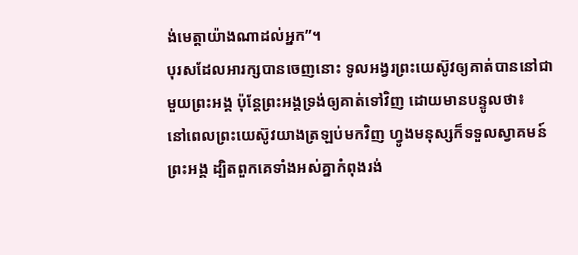ង់មេត្តាយ៉ាងណាដល់អ្នក”។
បុរសដែលអារក្សបានចេញនោះ ទូលអង្វរព្រះយេស៊ូវឲ្យគាត់បាននៅជាមួយព្រះអង្គ ប៉ុន្តែព្រះអង្គទ្រង់ឲ្យគាត់ទៅវិញ ដោយមានបន្ទូលថា៖
នៅពេលព្រះយេស៊ូវយាងត្រឡប់មកវិញ ហ្វូងមនុស្សក៏ទទួលស្វាគមន៍ព្រះអង្គ ដ្បិតពួកគេទាំងអស់គ្នាកំពុងរង់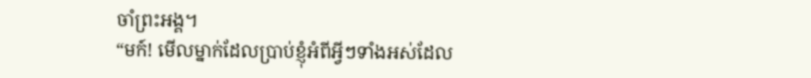ចាំព្រះអង្គ។
“មក៍! មើលម្នាក់ដែលប្រាប់ខ្ញុំអំពីអ្វីៗទាំងអស់ដែល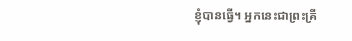ខ្ញុំបានធ្វើ។ អ្នកនេះជាព្រះគ្រី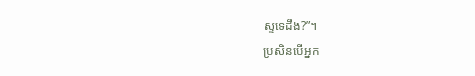ស្ទទេដឹង?”។
ប្រសិនបើអ្នក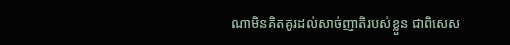ណាមិនគិតគូរដល់សាច់ញាតិរបស់ខ្លួន ជាពិសេស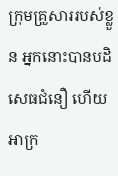ក្រុមគ្រួសាររបស់ខ្លួន អ្នកនោះបានបដិសេធជំនឿ ហើយអាក្រ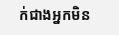ក់ជាងអ្នកមិន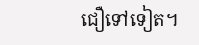ជឿទៅទៀត។